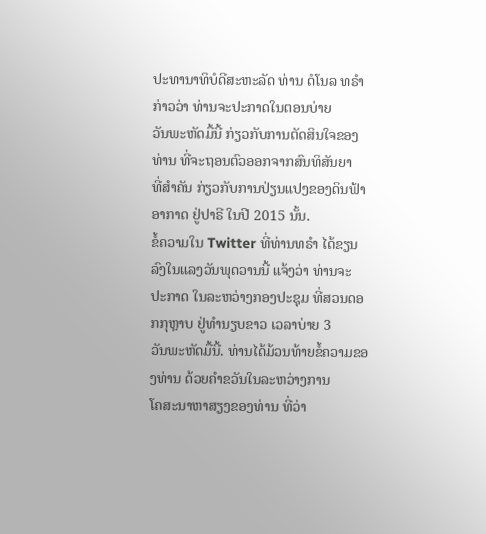ປະທານາທິບໍດີສະຫະລັດ ທ່ານ ດໍໂນລ ທຣຳ ກ່າວວ່າ ທ່ານຈະປະກາດໃນຕອນບ່າຍ
ວັນພະຫັດມື້ນີ້ ກ່ຽວກັບການຕັດສິນໃຈຂອງທ່ານ ທີ່ຈະຖອນຕົວອອກຈາກສົນທິສັນຍາ
ທີ່ສຳຄັນ ກ່ຽວກັບການປ່ຽນແປງຂອງດິນຟ້າອາກາດ ຢູ່ປາຣີ ໃນປີ 2015 ນັ້ນ.
ຂໍ້ຄວາມໃນ Twitter ທີ່ທ່ານທຣຳ ໄດ້ຂຽນລົງໃນແລງວັນພຸດວານນີ້ ແຈ້ງວ່າ ທ່ານຈະ
ປະກາດ ໃນລະຫວ່າງກອງປະຊຸມ ທີ່ສວນດອກກຸຫຼາບ ຢູ່ທຳນຽບຂາວ ເວລາບ່າຍ 3
ວັນພະຫັດມື້ນີ້. ທ່ານໄດ້ມ້ວນທ້າຍຂໍ້ຄວາມຂອງທ່ານ ດ້ວຍຄຳຂວັນໃນລະຫວ່າງການ
ໂຄສະນາຫາສຽງຂອງທ່ານ ທີ່ວ່າ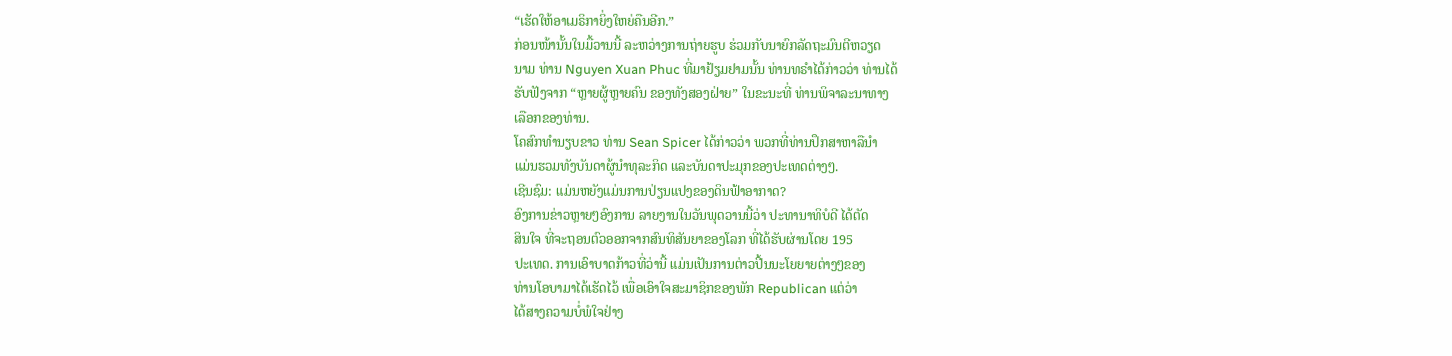“ເຮັດໃຫ້ອາເມຣິກາຍິ່ງໃຫຍ່ຄືນອີກ.”
ກ່ອນໜ້ານັ້ນໃນມື້ວານນີ້ ລະຫວ່າງການຖ່າຍຮູບ ຮ່ວມກັບນາຍົກລັດຖະມົນຕີຫວຽດ
ນາມ ທ່ານ Nguyen Xuan Phuc ທີ່ມາຢ້ຽມຢາມນັ້ນ ທ່ານທຣຳໄດ້ກ່າວວ່າ ທ່ານໄດ້
ຮັບຟັງຈາກ “ຫຼາຍຜູ້ຫຼາຍຄົນ ຂອງທັງສອງຝ່າຍ” ໃນຂະນະທີ່ ທ່ານພິຈາລະນາທາງ
ເລືອກຂອງທ່ານ.
ໂຄສົກທຳນຽບຂາວ ທ່ານ Sean Spicer ໄດ້ກ່າວວ່າ ພວກທີ່ທ່ານປຶກສາຫາລືນຳ
ແມ່ນຮວມທັງບັນດາຜູ້ນຳທຸລະກິດ ແລະບັນດາປະມຸກຂອງປະເທດຕ່າງໆ.
ເຊີນຊົມ: ແມ່ນຫຍັງແມ່ນການປ່ຽນແປງຂອງດິນຟ້າອາກາດ?
ອົງການຂ່າວຫຼາຍໆອົງການ ລາຍງານໃນວັນພຸດວານນີ້ວ່າ ປະທານາທິບໍດີ ໄດ້ຕັດ
ສິນໃຈ ທີ່ຈະຖອນຕົວອອກຈາກສົນທິສັນຍາຂອງໂລກ ທີ່ໄດ້ຮັບຜ່ານໂດຍ 195
ປະເທດ. ການເອົາບາດກ້າວທີ່ວ່ານີ້ ແມ່ນເປັນການຕ່າວປີ້ນນະໂຍຍາຍຕ່າງໆຂອງ
ທ່ານໂອບາມາໄດ້ເຮັດໄວ້ ເພື່ອເອົາໃຈສະມາຊິກຂອງພັກ Republican ແຕ່ວ່າ
ໄດ້ສາງຄວາມບໍ່ພໍໃຈຢ່າງ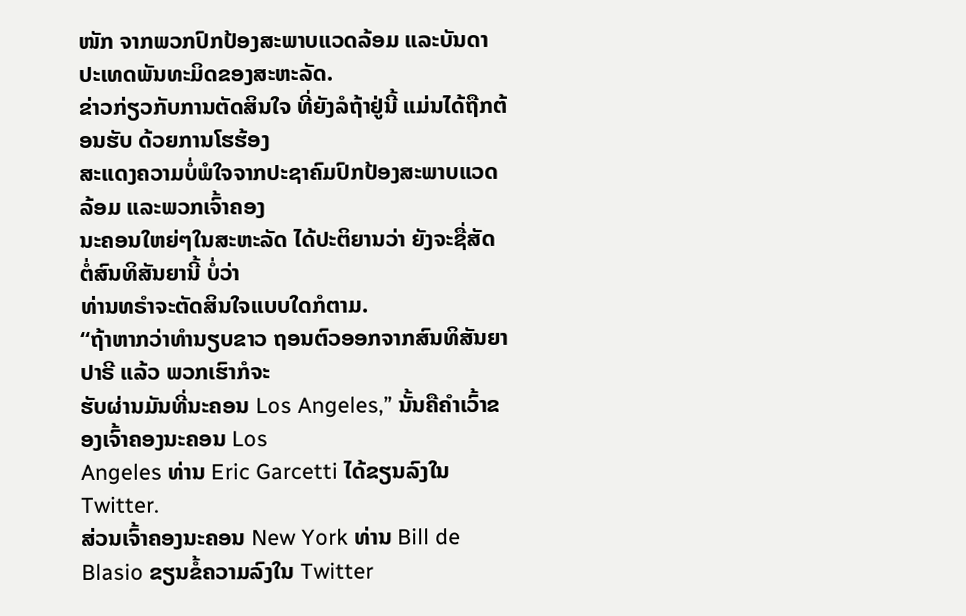ໜັກ ຈາກພວກປົກປ້ອງສະພາບແວດລ້ອມ ແລະບັນດາ
ປະເທດພັນທະມິດຂອງສະຫະລັດ.
ຂ່າວກ່ຽວກັບການຕັດສິນໃຈ ທີ່ຍັງລໍຖ້າຢູ່ນີ້ ແມ່ນໄດ້ຖືກຕ້ອນຮັບ ດ້ວຍການໂຮຮ້ອງ
ສະແດງຄວາມບໍ່ພໍໃຈຈາກປະຊາຄົມປົກປ້ອງສະພາບແວດລ້ອມ ແລະພວກເຈົ້າຄອງ
ນະຄອນໃຫຍ່ໆໃນສະຫະລັດ ໄດ້ປະຕິຍານວ່າ ຍັງຈະຊື່ສັດ ຕໍ່ສົນທິສັນຍານີ້ ບໍ່ວ່າ
ທ່ານທຣຳຈະຕັດສິນໃຈແບບໃດກໍຕາມ.
“ຖ້າຫາກວ່າທຳນຽບຂາວ ຖອນຕົວອອກຈາກສົນທິສັນຍາປາຣີ ແລ້ວ ພວກເຮົາກໍຈະ
ຮັບຜ່ານມັນທີ່ນະຄອນ Los Angeles,” ນັ້ນຄືຄຳເວົ້າຂອງເຈົ້າຄອງນະຄອນ Los
Angeles ທ່ານ Eric Garcetti ໄດ້ຂຽນລົງໃນ Twitter.
ສ່ວນເຈົ້າຄອງນະຄອນ New York ທ່ານ Bill de Blasio ຂຽນຂໍ້ຄວາມລົງໃນ Twitter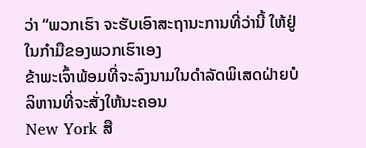ວ່າ “ພວກເຮົາ ຈະຮັບເອົາສະຖານະການທີ່ວ່ານີ້ ໃຫ້ຢູ່ໃນກຳມືຂອງພວກເຮົາເອງ
ຂ້າພະເຈົ້າພ້ອມທີ່ຈະລົງນາມໃນດຳລັດພິເສດຝ່າຍບໍລິຫານທີ່ຈະສັ່ງໃຫ້ນະຄອນ
New York ສື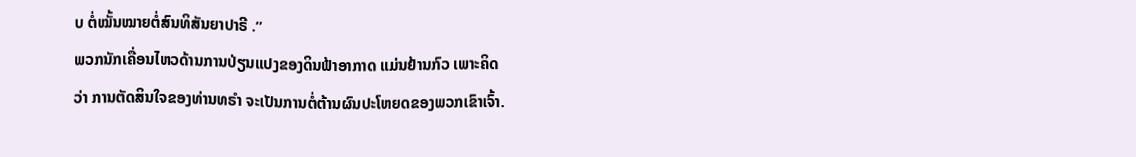ບ ຕໍ່ໝັ້ນໝາຍຕໍ່ສົນທິສັນຍາປາຣີ .”
ພວກນັກເຄື່ອນໄຫວດ້ານການປ່ຽນແປງຂອງດິນຟ້າອາກາດ ແມ່ນຢ້ານກົວ ເພາະຄິດ
ວ່າ ການຕັດສິນໃຈຂອງທ່ານທຣຳ ຈະເປັນການຕໍ່ຕ້ານຜົນປະໂຫຍດຂອງພວກເຂົາເຈົ້າ.